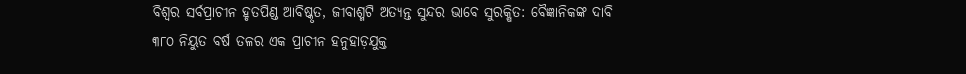ବିଶ୍ୱର ସର୍ବପ୍ରାଚୀନ ହୃତପିଣ୍ଡ ଆବିଷ୍କୃତ, ଜୀବାଶ୍ମଟି ଅତ୍ୟନ୍ତ ସୁନ୍ଦର ଭାବେ ସୁରକ୍ଷିତ: ବୈଜ୍ଞାନିକଙ୍କ ଦାବି
୩୮୦ ନିୟୁତ ବର୍ଷ ତଳର ଏକ ପ୍ରାଚୀନ ହନୁହାଡ଼ଯୁକ୍ତ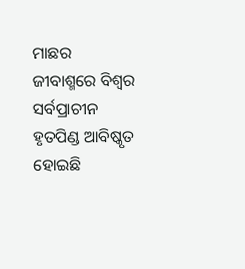ମାଛର ଜୀବାଶ୍ମରେ ବିଶ୍ୱର ସର୍ବପ୍ରାଚୀନ ହୃତପିଣ୍ଡ ଆବିଷ୍କୃତ ହୋଇଛି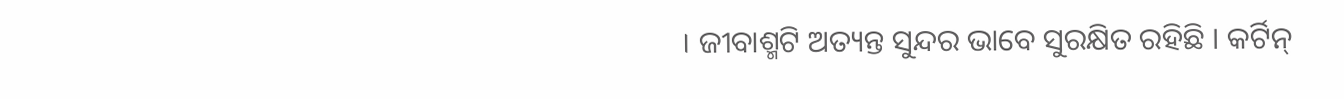। ଜୀବାଶ୍ମଟି ଅତ୍ୟନ୍ତ ସୁନ୍ଦର ଭାବେ ସୁରକ୍ଷିତ ରହିଛି । କର୍ଟିନ୍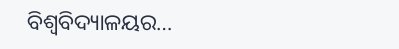ବିଶ୍ୱବିଦ୍ୟାଳୟର…